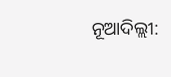ନୂଆଦିଲ୍ଲୀ: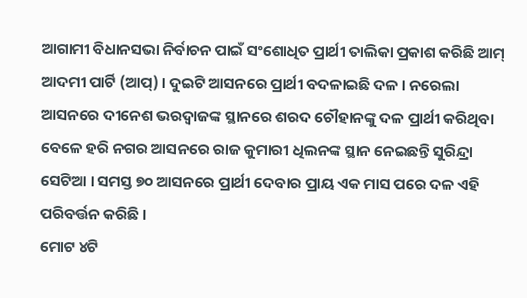ଆଗାମୀ ବିଧାନସଭା ନିର୍ବାଚନ ପାଇଁ ସଂଶୋଧିତ ପ୍ରାର୍ଥୀ ତାଲିକା ପ୍ରକାଶ କରିଛି ଆମ୍ ଆଦମୀ ପାର୍ଟି (ଆପ୍) । ଦୁଇଟି ଆସନରେ ପ୍ରାର୍ଥୀ ବଦଳାଇଛି ଦଳ । ନରେଲା ଆସନରେ ଦୀନେଶ ଭରଦ୍ବାଜଙ୍କ ସ୍ଥାନରେ ଶରଦ ଚୌହାନଙ୍କୁ ଦଳ ପ୍ରାର୍ଥୀ କରିଥିବା ବେଳେ ହରି ନଗର ଆସନରେ ରାଜ କୁମାରୀ ଧିଲନଙ୍କ ସ୍ଥାନ ନେଇଛନ୍ତି ସୁରିନ୍ଦ୍ରା ସେଟିଆ । ସମସ୍ତ ୭୦ ଆସନରେ ପ୍ରାର୍ଥୀ ଦେବାର ପ୍ରାୟ ଏକ ମାସ ପରେ ଦଳ ଏହି ପରିବର୍ତ୍ତନ କରିଛି ।
ମୋଟ ୪ଟି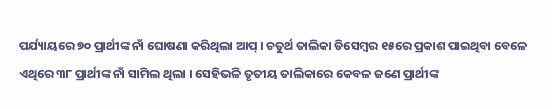ପର୍ଯ୍ୟାୟରେ ୭୦ ପ୍ରାର୍ଥୀଙ୍କ ନାଁ ଘୋଷଣା କରିଥିଲା ଆପ୍ । ଚତୁର୍ଥ ତାଲିକା ଡିସେମ୍ବର ୧୫ରେ ପ୍ରକାଶ ପାଇଥିବା ବେଳେ ଏଥିରେ ୩୮ ପ୍ରାର୍ଥୀଙ୍କ ନାଁ ସାମିଲ ଥିଲା । ସେହିଭଳି ତୃତୀୟ ତାଲିକାରେ କେବଳ ଜଣେ ପ୍ରାର୍ଥୀଙ୍କ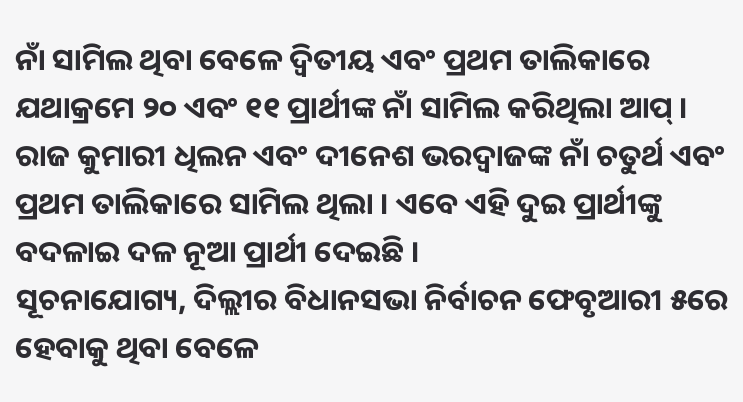ନାଁ ସାମିଲ ଥିବା ବେଳେ ଦ୍ବିତୀୟ ଏବଂ ପ୍ରଥମ ତାଲିକାରେ ଯଥାକ୍ରମେ ୨୦ ଏବଂ ୧୧ ପ୍ରାର୍ଥୀଙ୍କ ନାଁ ସାମିଲ କରିଥିଲା ଆପ୍ । ରାଜ କୁମାରୀ ଧିଲନ ଏବଂ ଦୀନେଶ ଭରଦ୍ବାଜଙ୍କ ନାଁ ଚତୁର୍ଥ ଏବଂ ପ୍ରଥମ ତାଲିକାରେ ସାମିଲ ଥିଲା । ଏବେ ଏହି ଦୁଇ ପ୍ରାର୍ଥୀଙ୍କୁ ବଦଳାଇ ଦଳ ନୂଆ ପ୍ରାର୍ଥୀ ଦେଇଛି ।
ସୂଚନାଯୋଗ୍ୟ, ଦିଲ୍ଲୀର ବିଧାନସଭା ନିର୍ବାଚନ ଫେବୃଆରୀ ୫ରେ ହେବାକୁ ଥିବା ବେଳେ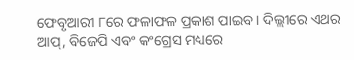ଫେବୃଆରୀ ୮ରେ ଫଳାଫଳ ପ୍ରକାଶ ପାଇବ । ଦିଲ୍ଲୀରେ ଏଥର ଆପ୍, ବିଜେପି ଏବଂ କଂଗ୍ରେସ ମଧ୍ୟରେ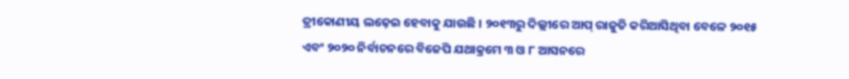ତ୍ରୀକୋଣୀୟ ଲଢ଼େଇ ହେବାକୁ ଯାଉଛି । ୨୦୧୩ରୁ ଦିଲ୍ଲୀରେ ଆପ୍ ରାଜୁତି କରିଆସିଥିବା ବେଳେ ୨୦୧୫ ଏବଂ ୨୦୨୦ ନିର୍ବାଚନରେ ବିଜେପି ଯଥାକ୍ରମେ ୩ ଓ ୮ ଆସନରେ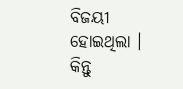ବିଜୟୀ ହୋଇଥିଲା । କିନ୍ତୁ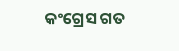କଂଗ୍ରେସ ଗତ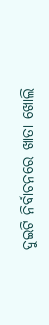ଦୁଇଟି ନିର୍ବାଚନରେ ଖାତା ଖୋଲି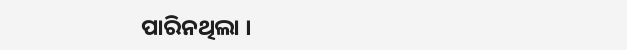ପାରିନଥିଲା ।